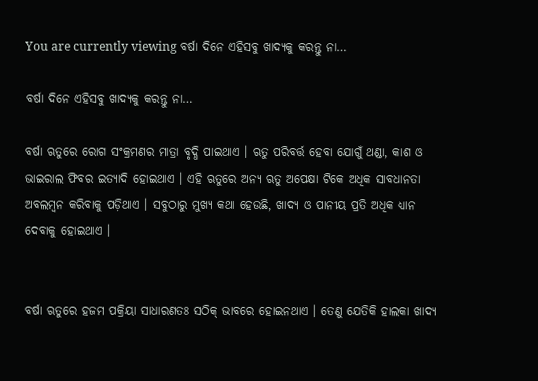You are currently viewing ବର୍ଷା ଦିନେ ଏହିସବୁ ଖାଦ୍ୟକୁ କରନ୍ତୁ ନା…

ବର୍ଷା ଦିନେ ଏହିସବୁ ଖାଦ୍ୟକୁ କରନ୍ତୁ ନା…

ବର୍ଷା ଋତୁରେ ରୋଗ ସଂକ୍ରମଣର ମାତ୍ରା ବୃଦ୍ଧି ପାଇଥାଏ । ଋତୁ ପରିବର୍ତ୍ତ ହେବା ଯୋଗୁଁ ଥଣ୍ଡା, କାଶ ଓ ଭାଇରାଲ ଫିବର ଇତ୍ୟାଦି ହୋଇଥାଏ । ଏହି ଋତୁରେ ଅନ୍ୟ ଋତୁ ଅପେକ୍ଷା ଟିକେ ଅଧିକ ସାବଧାନତା ଅବଲମ୍ବନ କରିବାକୁ ପଡ଼ିଥାଏ । ସବୁଠାରୁ ମୁଖ୍ୟ କଥା ହେଉଛି, ଖାଦ୍ୟ ଓ ପାନୀୟ ପ୍ରତି ଅଧିକ ଧ୍ୟାନ ଦେବାକୁ ହୋଇଥାଏ ।


ବର୍ଷା ଋତୁରେ ହଜମ ପକ୍ରିୟା ସାଧାରଣତଃ ସଠିକ୍ ଭାବରେ ହୋଇନଥାଏ । ତେଣୁ ଯେତିକି ହାଲକା ଖାଦ୍ୟ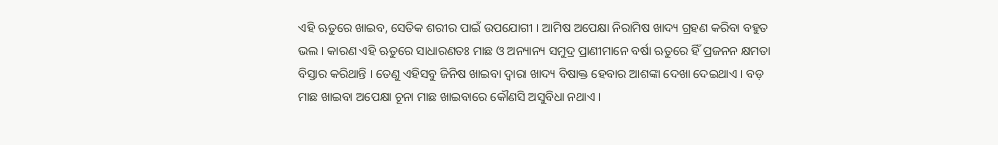ଏହି ଋତୁରେ ଖାଇବ, ସେତିକ ଶରୀର ପାଇଁ ଉପଯୋଗୀ । ଆମିଷ ଅପେକ୍ଷା ନିରାମିଷ ଖାଦ୍ୟ ଗ୍ରହଣ କରିବା ବହୁତ ଭଲ । କାରଣ ଏହି ଋତୁରେ ସାଧାରଣତଃ ମାଛ ଓ ଅନ୍ୟାନ୍ୟ ସମୁଦ୍ର ପ୍ରାଣୀମାନେ ବର୍ଷା ଋତୁରେ ହିଁ ପ୍ରଜନନ କ୍ଷମତା ବିସ୍ତାର କରିଥାନ୍ତି । ତେଣୁ ଏହିସବୁ ଜିନିଷ ଖାଇବା ଦ୍ୱାରା ଖାଦ୍ୟ ବିଷାକ୍ତ ହେବାର ଆଶଙ୍କା ଦେଖା ଦେଇଥାଏ । ବଡ଼ ମାଛ ଖାଇବା ଅପେକ୍ଷା ଚୂନା ମାଛ ଖାଇବାରେ କୌଣସି ଅସୁବିଧା ନଥାଏ ।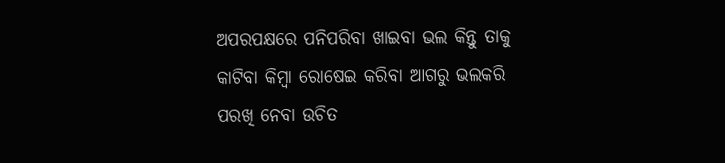ଅପରପକ୍ଷରେ ପନିପରିବା ଖାଇବା ଭଲ କିନ୍ତୁ ତାକୁ କାଟିବା କିମ୍ବା ରୋଷେଇ କରିବା ଆଗରୁ ଭଲକରି ପରଖି ନେବା ଉଚିତ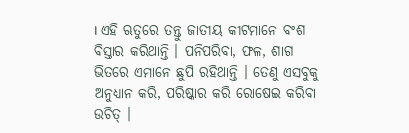। ଏହି ଋତୁରେ ତନ୍ତୁ ଜାତୀୟ କୀଟମାନେ ବଂଶ ବିସ୍ତାର କରିଥାନ୍ତି । ପନିପରିବା, ଫଳ, ଶାଗ ଭିତରେ ଏମାନେ ଛୁପି ରହିଥାନ୍ତି । ତେଣୁ ଏସବୁକୁ ଅନୁଧ୍ୟାନ କରି, ପରିଷ୍କାର କରି ରୋଷେଇ କରିବା ଉଚିତ୍ ।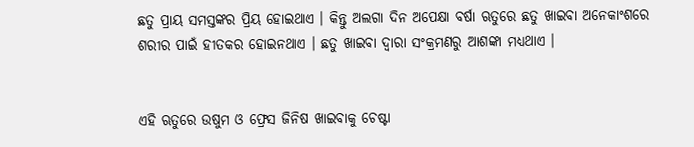ଛତୁ ପ୍ରାୟ ସମସ୍ତଙ୍କର ପ୍ରିୟ ହୋଇଥାଏ । କିନ୍ତୁ ଅଲଗା ଦିନ ଅପେକ୍ଷା ବର୍ଷା ଋତୁରେ ଛତୁ ଖାଇବା ଅନେକାଂଶରେ ଶରୀର ପାଇଁ ହୀତକର ହୋଇନଥାଏ । ଛତୁ ଖାଇବା ଦ୍ୱାରା ସଂକ୍ରମଣରୁ ଆଶଙ୍କା ମଧ୍ୟଥାଏ ।


ଏହି ଋତୁରେ ଉଷୁମ ଓ ଫ୍ରେସ ଜିନିଷ ଖାଇବାକୁ ଚେଷ୍ଟା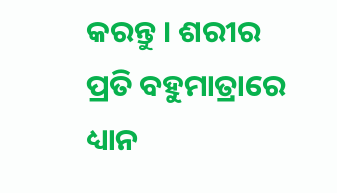କରନ୍ତୁ । ଶରୀର ପ୍ରତି ବହୁମାତ୍ରାରେ ଧ୍ୟାନ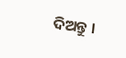ଦିଅନ୍ତୁ ।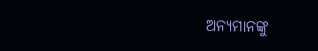ଅନ୍ୟମାନଙ୍କୁ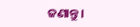ଜଣାନ୍ତୁ।